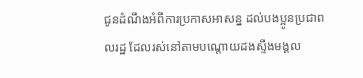ជូនដំណឹងអំពីការប្រកាសអាសន្ន ដល់បងប្អូនប្រជាពលរដ្ឋ ដែលរស់នៅតាមបណ្តោយដងស្ទឹងមង្គល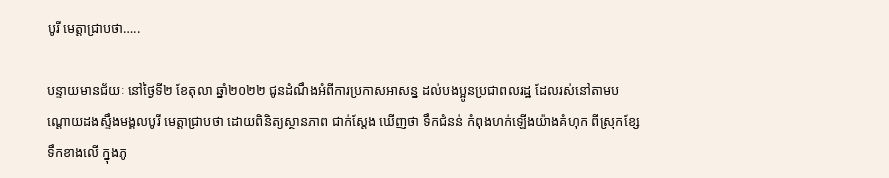បូរី មេត្តាជ្រាបថា…..

បន្ទាយមានជ័យៈ នៅថ្ងៃទី២ ខែតុលា ឆ្នាំ២០២២ ជូនដំណឹងអំពីការប្រកាសអាសន្ន ដល់បងប្អូនប្រជាពលរដ្ឋ ដែលរស់នៅតាមបណ្តោយដងស្ទឹងមង្គលបូរី មេត្តាជ្រាបថា ដោយពិនិត្យស្ថានភាព ជាក់ស្តែង ឃើញថា ទឹកជំនន់ កំពុងហក់ឡើងយ៉ាងគំហុក ពីស្រុកខ្សែទឹកខាងលើ ក្នុងភូ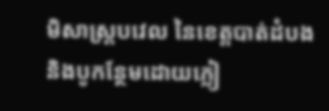មិសាស្ត្របវេល នៃខេត្តបាត់ដំបង និងបូកន្ថែមដោយភ្លៀ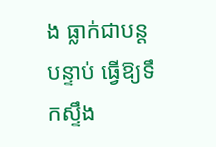ង ធ្លាក់ជាបន្តបន្ទាប់ ធ្វើឱ្យទឹកស្ទឹង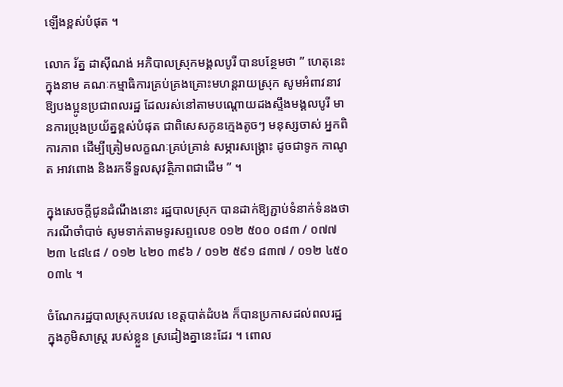ឡើងខ្ពស់បំផុត ។

លោក រ័ត្ន ដាស៊ីណង់ អភិបាលស្រុកមង្គលបូរី បានបន្ថែមថា ” ហេតុនេះ ក្នុងនាម គណៈកម្មាធិការគ្រប់គ្រងគ្រោះមហន្តរាយស្រុក សូមអំពាវនាវឱ្យបងប្អូនប្រជាពលរដ្ឋ ដែលរស់នៅតាមបណ្តោយដងស្ទឹងមង្គលបូរី មានការប្រុងប្រយ័ត្នខ្ពស់បំផុត ជាពិសេសកូនក្មេងតូចៗ មនុស្សចាស់ អ្នកពិការភាព ដើម្បីត្រៀមលក្ខណៈគ្រប់គ្រាន់ សម្ភារសង្គ្រោះ ដូចជាទូក កាណូត អាវពោង និងរកទីទួលសុវត្ថិភាពជាដើម ” ។

ក្នុងសេចក្ដីជូនដំណឹងនោះ រដ្ឋបាលស្រុក បានដាក់ឱ្យភ្ជាប់ទំនាក់ទំនងថា ករណីចាំបាច់ សូមទាក់តាមទូរសព្ទលេខ ០១២ ៥០០ ០៨៣ / ០៧៧ ២៣ ៤៨៤៨ / ០១២ ៤២០ ៣៩៦ / ០១២ ៥៩១ ៨៣៧ / ០១២ ៤៥០ ០៣៤ ។

ចំណែករដ្ឋបាលស្រុកបវេល ខេត្តបាត់ដំបង ក៏បានប្រកាសដល់ពលរដ្ឋ ក្នុងភូមិសាស្ត្រ របស់ខ្លួន ស្រដៀងគ្នានេះដែរ ។ ពោល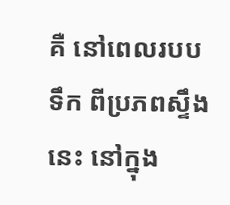គឺ នៅពេលរបបទឹក ពីប្រភពស្ទឹងនេះ នៅក្នុង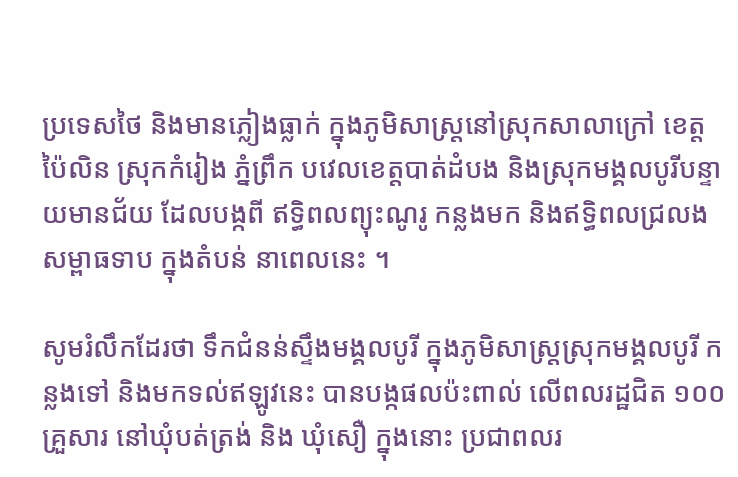ប្រទេសថៃ និងមានភ្លៀងធ្លាក់ ក្នុងភូមិសាស្ត្រនៅស្រុកសាលាក្រៅ ខេត្តប៉ៃលិន ស្រុកកំរៀង ភ្នំព្រឹក បវេលខេត្តបាត់ដំបង និងស្រុកមង្គលបូរីបន្ទាយមានជ័យ ដែលបង្កពី ឥទ្ធិពលព្យុះណូរូ កន្លងមក និងឥទ្ធិពលជ្រលងសម្ពាធទាប ក្នុងតំបន់ នាពេលនេះ ។

សូមរំលឹកដែរថា ទឹកជំនន់ស្ទឹងមង្គលបូរី ក្នុងភូមិសាស្ត្រស្រុកមង្គលបូរី កន្លងទៅ និងមកទល់ឥឡូវនេះ បានបង្កផលប៉ះពាល់ លើពលរដ្ឋជិត ១០០ គ្រួសារ នៅឃុំបត់ត្រង់ និង ឃុំសឿ ក្នុងនោះ ប្រជាពលរ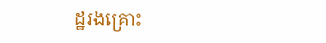ដ្ឋរងគ្រោះ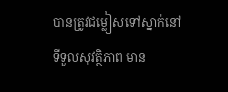បានត្រូវជម្លៀសទៅស្នាក់នៅ ទីទួលសុវត្ថិភាព មាន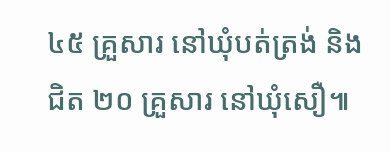៤៥ គ្រួសារ នៅឃុំបត់ត្រង់ និងជិត ២០ គ្រួសារ នៅឃុំសឿ៕